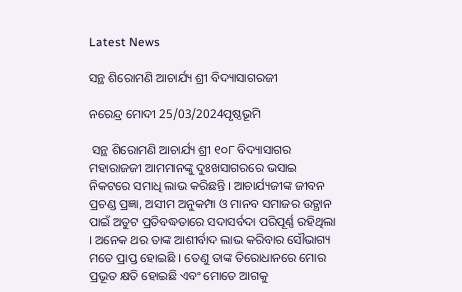Latest News

ସନ୍ଥ ଶିରୋମଣି ଆଚାର୍ଯ୍ୟ ଶ୍ରୀ ବିଦ୍ୟାସାଗରଜୀ

ନରେନ୍ଦ୍ର ମୋଦୀ 25/03/2024ପୃଷ୍ଠଭୂମି

 ସନ୍ଥ ଶିରୋମଣି ଆଚାର୍ଯ୍ୟ ଶ୍ରୀ ୧୦୮ ବିଦ୍ୟାସାଗର ମହାରାଜଜୀ ଆମମାନଙ୍କୁ ଦୁଃଖସାଗରରେ ଭସାଇ ନିକଟରେ ସମାଧି ଲାଭ କରିଛନ୍ତି । ଆଚାର୍ଯ୍ୟଜୀଙ୍କ ଜୀବନ ପ୍ରଚଣ୍ଡ ପ୍ରଜ୍ଞା, ଅସୀମ ଅନୁକମ୍ପା ଓ ମାନବ ସମାଜର ଉତ୍ଥାନ ପାଇଁ ଅତୁଟ ପ୍ରତିବଦ୍ଧତାରେ ସଦାସର୍ବଦା ପରିପୂର୍ଣ୍ଣ ରହିଥିଲା । ଅନେକ ଥର ତାଙ୍କ ଆଶୀର୍ବାଦ ଲାଭ କରିବାର ସୌଭାଗ୍ୟ ମତେ ପ୍ରାପ୍ତ ହୋଇଛି । ତେଣୁ ତାଙ୍କ ତିରୋଧାନରେ ମୋର ପ୍ରଭୂତ କ୍ଷତି ହୋଇଛି ଏବଂ ମୋତେ ଆଗକୁ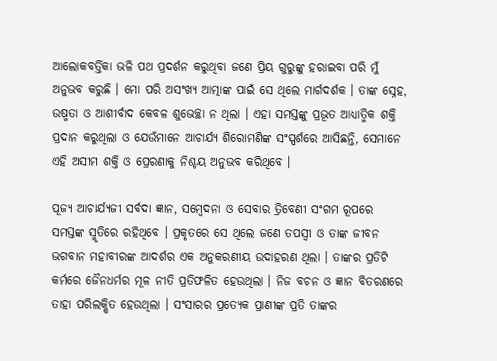ଆଲୋକବର୍ତ୍ତିକା ଭଳି ପଥ ପ୍ରଦର୍ଶନ କରୁଥିବା ଜଣେ ପ୍ରିୟ ଗୁରୁଙ୍କୁ ହରାଇବା ପରି ମୁଁ ଅନୁଭବ କରୁଛି । ମୋ ପରି ଅସଂଖ୍ୟ ଆତ୍ମାଙ୍କ ପାଇଁ ସେ ଥିଲେ ମାର୍ଗଦର୍ଶକ । ତାଙ୍କ ସ୍ନେହ, ଉଷ୍ମତା ଓ ଆଶୀର୍ବାଦ କେବଳ ଶୁଭେଚ୍ଛା ନ ଥିଲା । ଏହା ସମସ୍ତଙ୍କୁ ପ୍ରଭୂତ ଆଧ୍ୟାତ୍ମିକ ଶକ୍ତି ପ୍ରଦାନ କରୁଥିଲା ଓ ଯେଉଁମାନେ ଆଚାର୍ଯ୍ୟ ଶିରୋମଣିଙ୍କ ସଂସ୍ପର୍ଶରେ ଆସିଛନ୍ତି, ସେମାନେ ଏହି ଅସୀମ ଶକ୍ତି ଓ ପ୍ରେରଣାକୁ ନିଶ୍ଚୟ ଅନୁଭବ କରିଥିବେ ।

ପୂଜ୍ୟ ଆଚାର୍ଯ୍ୟଜୀ ସର୍ବଦା ଜ୍ଞାନ, ସମ୍ବେଦନା ଓ ସେବାର ତ୍ରିବେଣୀ ସଂଗମ ରୂପରେ ସମସ୍ତଙ୍କ ସ୍ମୃତିରେ ରହିଥିବେ । ପ୍ରକୃତରେ ସେ ଥିଲେ ଜଣେ ତପସ୍ୱୀ ଓ ତାଙ୍କ ଜୀବନ ଭଗବାନ ମହାବୀରଙ୍କ ଆଦର୍ଶର ଏକ ଅନୁକରଣୀୟ ଉଦାହରଣ ଥିଲା । ତାଙ୍କର ପ୍ରତିଟି କର୍ମରେ ଜୈନଧର୍ମର ମୂଳ ନୀତି ପ୍ରତିଫଳିତ ହେଉଥିଲା । ନିଜ ବଚନ ଓ ଜ୍ଞାନ ବିତରଣରେ ତାହା ପରିଲକ୍ଷିତ ହେଉଥିଲା । ସଂସାରର ପ୍ରତ୍ୟେକ ପ୍ରାଣୀଙ୍କ ପ୍ରତି ତାଙ୍କର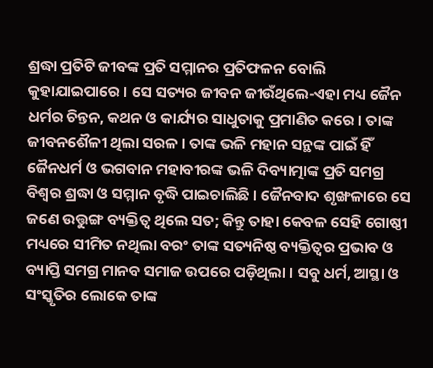ଶ୍ରଦ୍ଧା ପ୍ରତିଟି ଜୀବଙ୍କ ପ୍ରତି ସମ୍ମାନର ପ୍ରତିଫଳନ ବୋଲି କୁହାଯାଇପାରେ । ସେ ସତ୍ୟର ଜୀବନ ଜୀଉଁଥିଲେ-ଏହା ମଧ୍ୟ ଜୈନ ଧର୍ମର ଚିନ୍ତନ, କଥନ ଓ କାର୍ଯ୍ୟର ସାଧୁତାକୁ ପ୍ରମାଣିତ କରେ । ତାଙ୍କ ଜୀବନଶୈଳୀ ଥିଲା ସରଳ । ତାଙ୍କ ଭଳି ମହାନ ସନ୍ଥଙ୍କ ପାଇଁ ହିଁ ଜୈନଧର୍ମ ଓ ଭଗବାନ ମହାବୀରଙ୍କ ଭଳି ଦିବ୍ୟାତ୍ମାଙ୍କ ପ୍ରତି ସମଗ୍ର ବିଶ୍ୱର ଶ୍ରଦ୍ଧା ଓ ସମ୍ମାନ ବୃଦ୍ଧି ପାଇଚାଲିଛି । ଜୈନବାଦ ଶୃଙ୍ଖଳାରେ ସେ ଜଣେ ଉତ୍ତୁଙ୍ଗ ବ୍ୟକ୍ତିତ୍ୱ ଥିଲେ ସତ; କିନ୍ତୁ ତାହା କେବଳ ସେହି ଗୋଷ୍ଠୀ ମଧ୍ୟରେ ସୀମିତ ନଥିଲା ବରଂ ତାଙ୍କ ସତ୍ୟନିଷ୍ଠ ବ୍ୟକ୍ତିତ୍ୱର ପ୍ରଭାବ ଓ ବ୍ୟାପ୍ତି ସମଗ୍ର ମାନବ ସମାଜ ଉପରେ ପଡ଼ିଥିଲା । ସବୁ ଧର୍ମ, ଆସ୍ଥା ଓ ସଂସ୍କୃତିର ଲୋକେ ତାଙ୍କ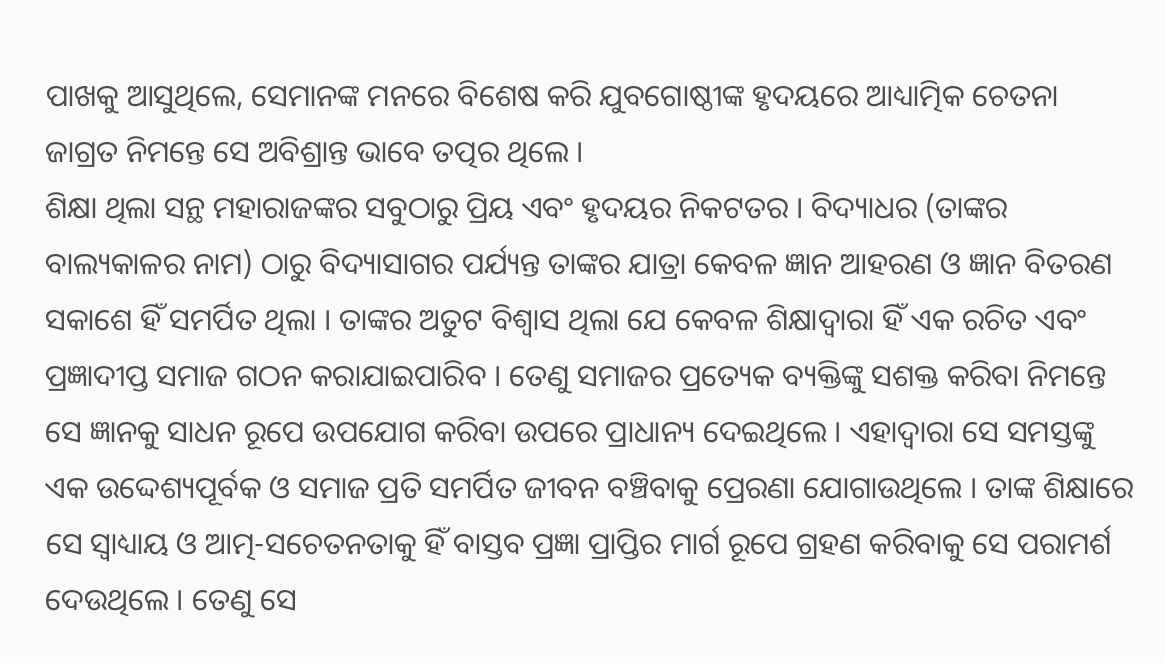ପାଖକୁ ଆସୁଥିଲେ, ସେମାନଙ୍କ ମନରେ ବିଶେଷ କରି ଯୁବଗୋଷ୍ଠୀଙ୍କ ହୃଦୟରେ ଆଧ୍ୟାତ୍ମିକ ଚେତନା ଜାଗ୍ରତ ନିମନ୍ତେ ସେ ଅବିଶ୍ରାନ୍ତ ଭାବେ ତତ୍ପର ଥିଲେ ।
ଶିକ୍ଷା ଥିଲା ସନ୍ଥ ମହାରାଜଙ୍କର ସବୁଠାରୁ ପ୍ରିୟ ଏବଂ ହୃଦୟର ନିକଟତର । ବିଦ୍ୟାଧର (ତାଙ୍କର ବାଲ୍ୟକାଳର ନାମ) ଠାରୁ ବିଦ୍ୟାସାଗର ପର୍ଯ୍ୟନ୍ତ ତାଙ୍କର ଯାତ୍ରା କେବଳ ଜ୍ଞାନ ଆହରଣ ଓ ଜ୍ଞାନ ବିତରଣ ସକାଶେ ହିଁ ସମର୍ପିତ ଥିଲା । ତାଙ୍କର ଅତୁଟ ବିଶ୍ୱାସ ଥିଲା ଯେ କେବଳ ଶିକ୍ଷାଦ୍ୱାରା ହିଁ ଏକ ରଚିତ ଏବଂ ପ୍ରଜ୍ଞାଦୀପ୍ତ ସମାଜ ଗଠନ କରାଯାଇପାରିବ । ତେଣୁ ସମାଜର ପ୍ରତ୍ୟେକ ବ୍ୟକ୍ତିଙ୍କୁ ସଶକ୍ତ କରିବା ନିମନ୍ତେ ସେ ଜ୍ଞାନକୁ ସାଧନ ରୂପେ ଉପଯୋଗ କରିବା ଉପରେ ପ୍ରାଧାନ୍ୟ ଦେଇଥିଲେ । ଏହାଦ୍ୱାରା ସେ ସମସ୍ତଙ୍କୁ ଏକ ଉଦ୍ଦେଶ୍ୟପୂର୍ବକ ଓ ସମାଜ ପ୍ରତି ସମର୍ପିତ ଜୀବନ ବଞ୍ଚିବାକୁ ପ୍ରେରଣା ଯୋଗାଉଥିଲେ । ତାଙ୍କ ଶିକ୍ଷାରେ ସେ ସ୍ୱାଧ୍ୟାୟ ଓ ଆତ୍ମ-ସଚେତନତାକୁ ହିଁ ବାସ୍ତବ ପ୍ରଜ୍ଞା ପ୍ରାପ୍ତିର ମାର୍ଗ ରୂପେ ଗ୍ରହଣ କରିବାକୁ ସେ ପରାମର୍ଶ ଦେଉଥିଲେ । ତେଣୁ ସେ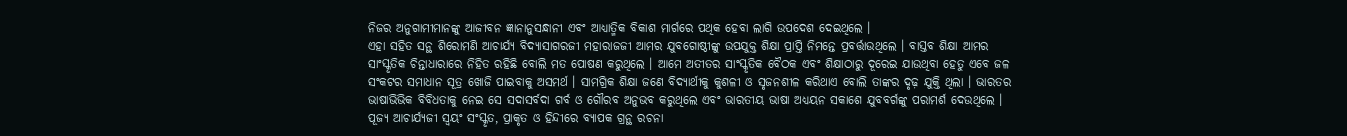ନିଜର ଅନୁଗାମୀମାନଙ୍କୁ ଆଜୀବନ ଜ୍ଞାନାନୁସନ୍ଧାନୀ ଏବଂ ଆଧ୍ୟାତ୍ମିକ ବିକାଶ ମାର୍ଗରେ ପଥିକ ହେବା ଲାଗି ଉପଦେଶ ଦେଇଥିଲେ ।
ଏହା ସହିତ ସନ୍ଥ ଶିରୋମଣି ଆଚାର୍ଯ୍ୟ ବିଦ୍ୟାସାଗରଜୀ ମହାରାଜଜୀ ଆମର ଯୁବଗୋଷ୍ଠୀଙ୍କୁ ଉପଯୁକ୍ତ ଶିକ୍ଷା ପ୍ରାପ୍ତି ନିମନ୍ତେ ପ୍ରବର୍ତ୍ତାଉଥିଲେ । ବାସ୍ତବ ଶିକ୍ଷା ଆମର ସାଂସ୍କୃତିକ ଚିନ୍ତାଧାରାରେ ନିହିତ ରହିଛି ବୋଲି ମତ ପୋଷଣ କରୁଥିଲେ । ଆମେ ଅତୀତର ସାଂସ୍କୃତିକ ବୈଠକ ଏବଂ ଶିକ୍ଷାଠାରୁ ଦୂରେଇ ଯାଉଥିବା ହେତୁ ଏବେ ଜଳ ସଂକଟର ସମାଧାନ ସୂତ୍ର ଖୋଜି ପାଇବାକୁ ଅସମର୍ଥ । ସାମଗ୍ରିକ ଶିକ୍ଷା ଜଣେ ବିଦ୍ୟାର୍ଥୀକୁ କୁଶଳୀ ଓ ସୃଜନଶୀଳ କରିଥାଏ ବୋଲି ତାଙ୍କର ଦୃଢ଼ ଯୁକ୍ତି ଥିଲା । ଭାରତର ଭାଷାଭିଭିକ ବିବିଧତାକୁ ନେଇ ସେ ସଦାସର୍ବଦା ଗର୍ବ ଓ ଗୌରବ ଅନୁଭବ କରୁଥିଲେ ଏବଂ ଭାରତୀୟ ଭାଷା ଅଧ୍ୟୟନ ସକାଶେ ଯୁବବର୍ଗଙ୍କୁ ପରାମର୍ଶ ଦେଉଥିଲେ ।
ପୂଜ୍ୟ ଆଚାର୍ଯ୍ୟଜୀ ସ୍ୱୟଂ ସଂସ୍କୃତ, ପ୍ରାକୃତ ଓ ହିନ୍ଦୀରେ ବ୍ୟାପକ ଗ୍ରନ୍ଥ ରଚନା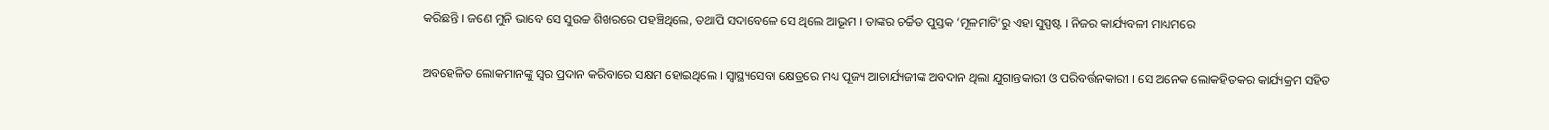କରିଛନ୍ତି । ଜଣେ ମୁନି ଭାବେ ସେ ସୁଉଚ୍ଚ ଶିଖରରେ ପହଞ୍ଚିଥିଲେ, ତଥାପି ସଦାବେଳେ ସେ ଥିଲେ ଆଭୂମ । ତାଙ୍କର ଚର୍ଚ୍ଚିତ ପୁସ୍ତକ ‘ମୂଳମାଟି’ରୁ ଏହା ସୁସ୍ପଷ୍ଟ । ନିଜର କାର୍ଯ୍ୟବଳୀ ମାଧ୍ୟମରେ

ଅବହେଳିତ ଲୋକମାନଙ୍କୁ ସ୍ୱର ପ୍ରଦାନ କରିବାରେ ସକ୍ଷମ ହୋଇଥିଲେ । ସ୍ୱାସ୍ଥ୍ୟସେବା କ୍ଷେତ୍ରରେ ମଧ୍ୟ ପୂଜ୍ୟ ଆଚାର୍ଯ୍ୟଜୀଙ୍କ ଅବଦାନ ଥିଲା ଯୁଗାନ୍ତକାରୀ ଓ ପରିବର୍ତ୍ତନକାରୀ । ସେ ଅନେକ ଲୋକହିତକର କାର୍ଯ୍ୟକ୍ରମ ସହିତ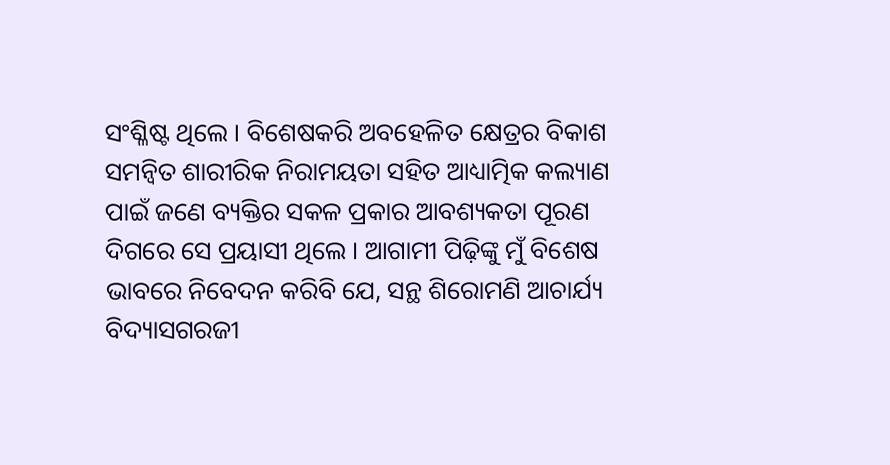ସଂଶ୍ଳିଷ୍ଟ ଥିଲେ । ବିଶେଷକରି ଅବହେଳିତ କ୍ଷେତ୍ରର ବିକାଶ ସମନ୍ୱିତ ଶାରୀରିକ ନିରାମୟତା ସହିତ ଆଧ୍ୟାତ୍ମିକ କଲ୍ୟାଣ ପାଇଁ ଜଣେ ବ୍ୟକ୍ତିର ସକଳ ପ୍ରକାର ଆବଶ୍ୟକତା ପୂରଣ ଦିଗରେ ସେ ପ୍ରୟାସୀ ଥିଲେ । ଆଗାମୀ ପିଢ଼ିଙ୍କୁ ମୁଁ ବିଶେଷ ଭାବରେ ନିବେଦନ କରିବି ଯେ, ସନ୍ଥ ଶିରୋମଣି ଆଚାର୍ଯ୍ୟ ବିଦ୍ୟାସଗରଜୀ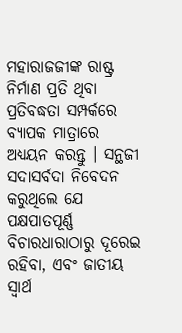ମହାରାଜଜୀଙ୍କ ରାଷ୍ଟ୍ର ନିର୍ମାଣ ପ୍ରତି ଥିବା ପ୍ରତିବଦ୍ଧତା ସମ୍ପର୍କରେ ବ୍ୟାପକ ମାତ୍ରାରେ ଅଧ୍ୟୟନ କରନ୍ତୁ । ସନ୍ଥଜୀ ସଦାସର୍ବଦା ନିବେଦନ କରୁଥିଲେ ଯେ ପକ୍ଷପାତପୂର୍ଣ୍ଣ ବିଚାରଧାରାଠାରୁ ଦୂରେଇ ରହିବା, ଏବଂ ଜାତୀୟ ସ୍ୱାର୍ଥ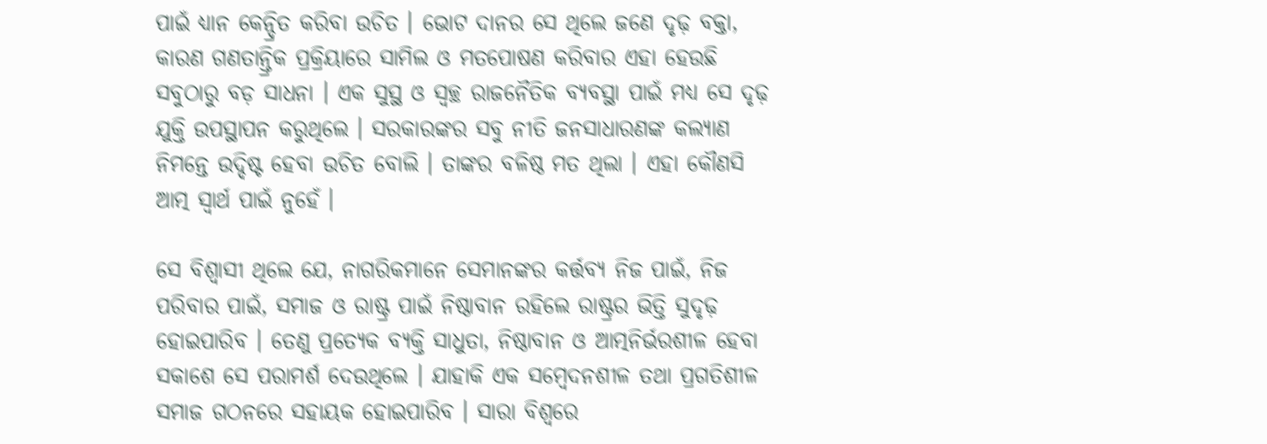ପାଇଁ ଧ୍ୟାନ କେନ୍ଦ୍ରିତ କରିବା ଉଚିତ । ଭୋଟ ଦାନର ସେ ଥିଲେ ଜଣେ ଦୃଢ଼ ବକ୍ତା, କାରଣ ଗଣତାନ୍ତ୍ରିକ ପ୍ରକ୍ରିୟାରେ ସାମିଲ ଓ ମତପୋଷଣ କରିବାର ଏହା ହେଉଛି ସବୁଠାରୁ ବଡ଼ ସାଧନା । ଏକ ସୁସ୍ଥ ଓ ସ୍ୱଚ୍ଛ ରାଜନୈତିକ ବ୍ୟବସ୍ଥା ପାଇଁ ମଧ୍ୟ ସେ ଦୃଢ଼ ଯୁକ୍ତି ଉପସ୍ଥାପନ କରୁଥିଲେ । ସରକାରଙ୍କର ସବୁ ନୀତି ଜନସାଧାରଣଙ୍କ କଲ୍ୟାଣ ନିମନ୍ତେ ଉଦ୍ଦିଷ୍ଟ ହେବା ଉଚିତ ବୋଲି । ତାଙ୍କର ବଳିଷ୍ଠ ମତ ଥିଲା । ଏହା କୌଣସି ଆତ୍ମ ସ୍ୱାର୍ଥ ପାଇଁ ନୁହେଁ ।

ସେ ବିଶ୍ୱାସୀ ଥିଲେ ଯେ, ନାଗରିକମାନେ ସେମାନଙ୍କର କର୍ତ୍ତବ୍ୟ ନିଜ ପାଇଁ, ନିଜ ପରିବାର ପାଇଁ, ସମାଜ ଓ ରାଷ୍ଟ୍ର ପାଇଁ ନିଷ୍ଠାବାନ ରହିଲେ ରାଷ୍ଟ୍ରର ଭିତ୍ତି ସୁଦୃଢ଼ ହୋଇପାରିବ । ତେଣୁ ପ୍ରତ୍ୟେକ ବ୍ୟକ୍ତି ସାଧୁତା, ନିଷ୍ଠାବାନ ଓ ଆତ୍ମନିର୍ଭରଶୀଳ ହେବା ସକାଶେ ସେ ପରାମର୍ଶ ଦେଉଥିଲେ । ଯାହାକି ଏକ ସମ୍ବେଦନଶୀଳ ତଥା ପ୍ରଗତିଶୀଳ ସମାଜ ଗଠନରେ ସହାୟକ ହୋଇପାରିବ । ସାରା ବିଶ୍ୱରେ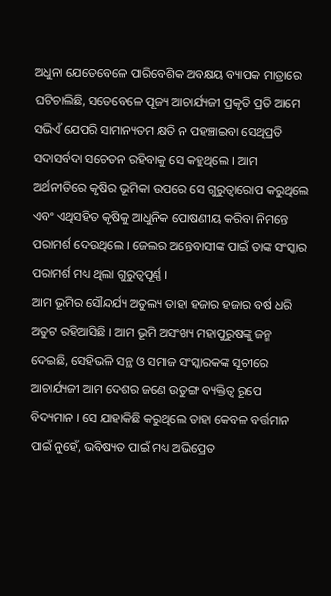ଅଧୁନା ଯେତେବେଳେ ପାରିବେଶିକ ଅବକ୍ଷୟ ବ୍ୟାପକ ମାତ୍ରାରେ ଘଟିଚାଲିଛି, ସତେବେଳେ ପୂଜ୍ୟ ଆଚାର୍ଯ୍ୟଜୀ ପ୍ରକୃତି ପ୍ରତି ଆମେ ସଭିଏଁ ଯେପରି ସାମାନ୍ୟତମ କ୍ଷତି ନ ପହଞ୍ଚାଇବା ସେଥିପ୍ରତି ସଦାସର୍ବଦା ସଚେତନ ରହିବାକୁ ସେ କହୁଥିଲେ । ଆମ ଅର୍ଥନୀତିରେ କୃଷିର ଭୂମିକା ଉପରେ ସେ ଗୁରୁତ୍ୱାରୋପ କରୁଥିଲେ ଏବଂ ଏଥିସହିତ କୃଷିକୁ ଆଧୁନିକ ପୋଷଣୀୟ କରିବା ନିମନ୍ତେ ପରାମର୍ଶ ଦେଉଥିଲେ । ଜେଲର ଅନ୍ତେବାସୀଙ୍କ ପାଇଁ ତାଙ୍କ ସଂସ୍କାର ପରାମର୍ଶ ମଧ୍ୟ ଥିଲା ଗୁରୁତ୍ୱପୂର୍ଣ୍ଣ ।
ଆମ ଭୂମିର ସୌନ୍ଦର୍ଯ୍ୟ ଅତୁଲ୍ୟ ତାହା ହଜାର ହଜାର ବର୍ଷ ଧରି ଅତୁଟ ରହିଆସିଛି । ଆମ ଭୂମି ଅସଂଖ୍ୟ ମହାପୁରୁଷଙ୍କୁ ଜନ୍ମ ଦେଇଛି, ସେହିଭଳି ସନ୍ଥ ଓ ସମାଜ ସଂସ୍କାରକଙ୍କ ସୂଚୀରେ ଆଚାର୍ଯ୍ୟଜୀ ଆମ ଦେଶର ଜଣେ ଉତୁଙ୍ଗ ବ୍ୟକ୍ତିତ୍ୱ ରୂପେ ବିଦ୍ୟମାନ । ସେ ଯାହାକିଛି କରୁଥିଲେ ତାହା କେବଳ ବର୍ତ୍ତମାନ ପାଇଁ ନୁହେଁ, ଭବିଷ୍ୟତ ପାଇଁ ମଧ୍ୟ ଅଭିପ୍ରେତ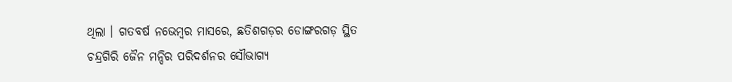ଥିଲା । ଗତବର୍ଷ ନଭେମ୍ବର ମାସରେ, ଛତିଶଗଡ଼ର ଡୋଙ୍ଗରଗଡ଼ ସ୍ଥିତ ଚନ୍ଦ୍ରଗିରି ଜୈନ ମନ୍ଦିର ପରିଦର୍ଶନର ସୌଭାଗ୍ୟ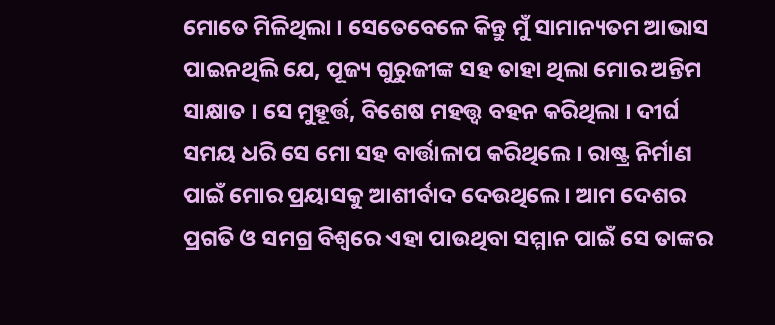ମୋତେ ମିଳିଥିଲା । ସେତେବେଳେ କିନ୍ତୁ ମୁଁ ସାମାନ୍ୟତମ ଆଭାସ ପାଇନଥିଲି ଯେ, ପୂଜ୍ୟ ଗୁରୁଜୀଙ୍କ ସହ ତାହା ଥିଲା ମୋର ଅନ୍ତିମ ସାକ୍ଷାତ । ସେ ମୁହୂର୍ତ୍ତ, ବିଶେଷ ମହତ୍ତ୍ୱ ବହନ କରିଥିଲା । ଦୀର୍ଘ ସମୟ ଧରି ସେ ମୋ ସହ ବାର୍ତ୍ତାଳାପ କରିଥିଲେ । ରାଷ୍ଟ୍ର ନିର୍ମାଣ ପାଇଁ ମୋର ପ୍ରୟାସକୁ ଆଶୀର୍ବାଦ ଦେଉଥିଲେ । ଆମ ଦେଶର ପ୍ରଗତି ଓ ସମଗ୍ର ବିଶ୍ୱରେ ଏହା ପାଉଥିବା ସମ୍ମାନ ପାଇଁ ସେ ତାଙ୍କର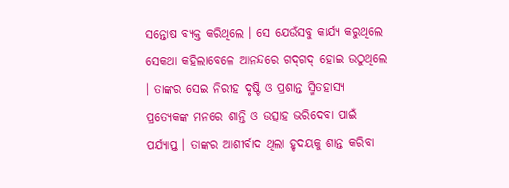ସନ୍ତୋଷ ବ୍ୟକ୍ତ କରିଥିଲେ । ସେ ଯେଉଁସବୁ କାର୍ଯ୍ୟ କରୁଥିଲେ ସେକଥା କହିଲାବେଳେ ଆନନ୍ଦରେ ଗଦ୍‌ଗଦ୍ ହୋଇ ଉଠୁଥିଲେ । ତାଙ୍କର ସେଇ ନିରୀହ ଦୃଷ୍ଟି ଓ ପ୍ରଶାନ୍ତ ସ୍ମିତହାସ୍ୟ ପ୍ରତ୍ୟେକଙ୍କ ମନରେ ଶାନ୍ତି ଓ ଉତ୍ସାହ ଭରିଦେବା ପାଇଁ ପର୍ଯ୍ୟାପ୍ତ । ତାଙ୍କର ଆଶୀର୍ବାଦ ଥିଲା ହୃଦୟକୁ ଶାନ୍ତ କରିବା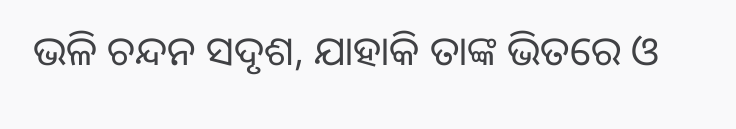ଭଳି ଚନ୍ଦନ ସଦୃଶ, ଯାହାକି ତାଙ୍କ ଭିତରେ ଓ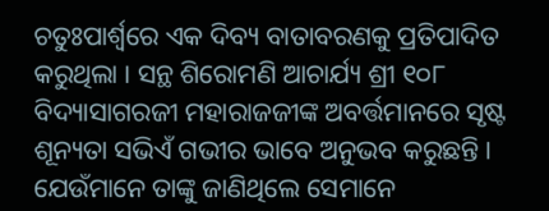ଚତୁଃପାର୍ଶ୍ୱରେ ଏକ ଦିବ୍ୟ ବାତାବରଣକୁ ପ୍ରତିପାଦିତ କରୁଥିଲା । ସନ୍ଥ ଶିରୋମଣି ଆଚାର୍ଯ୍ୟ ଶ୍ରୀ ୧୦୮ ବିଦ୍ୟାସାଗରଜୀ ମହାରାଜଜୀଙ୍କ ଅବର୍ତ୍ତମାନରେ ସୃଷ୍ଟ ଶୂନ୍ୟତା ସଭିଏଁ ଗଭୀର ଭାବେ ଅନୁଭବ କରୁଛନ୍ତି । ଯେଉଁମାନେ ତାଙ୍କୁ ଜାଣିଥିଲେ ସେମାନେ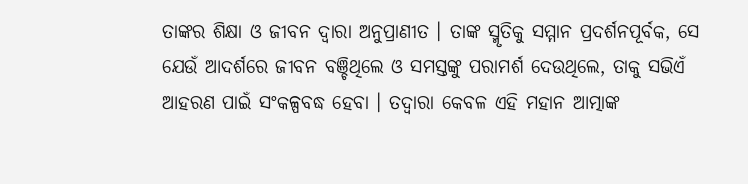ତାଙ୍କର ଶିକ୍ଷା ଓ ଜୀବନ ଦ୍ୱାରା ଅନୁପ୍ରାଣୀତ । ତାଙ୍କ ସ୍ମୃତିକୁ ସମ୍ମାନ ପ୍ରଦର୍ଶନପୂର୍ବକ, ସେ ଯେଉଁ ଆଦର୍ଶରେ ଜୀବନ ବଞ୍ଚିଥିଲେ ଓ ସମସ୍ତଙ୍କୁ ପରାମର୍ଶ ଦେଉଥିଲେ, ତାକୁ ସଭିଏଁ ଆହରଣ ପାଇଁ ସଂକଳ୍ପବଦ୍ଧ ହେବା । ତଦ୍ୱାରା କେବଳ ଏହି ମହାନ ଆତ୍ମାଙ୍କ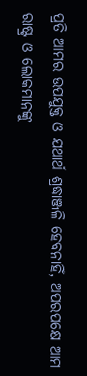ପ୍ରତି ଆମର ଉପଯୁକ୍ତ ଓ ଯଥାର୍ଥ ଶ୍ରଦ୍ଧାଞ୍ଜଳି ହେବନାହିଁ, ଅପରପକ୍ଷେ ଆମ ରାଷ୍ଟ୍ର ଓ ଲୋକମାନଙ୍କୁ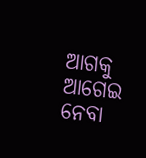ଆଗକୁ ଆଗେଇ ନେବା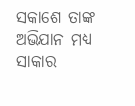ସକାଶେ ତାଙ୍କ ଅଭିଯାନ ମଧ୍ୟ ସାକାର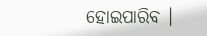ହୋଇପାରିବ ।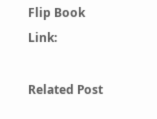Flip Book Link:

Related Post